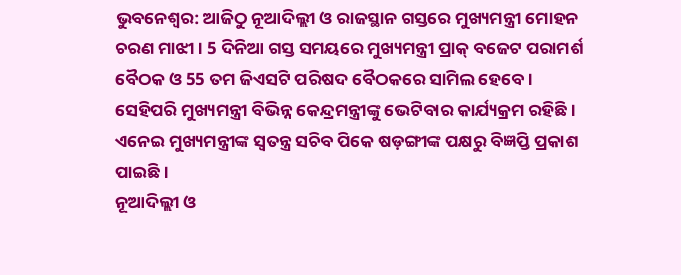ଭୁବନେଶ୍ବର: ଆଜିଠୁ ନୂଆଦିଲ୍ଲୀ ଓ ରାଜସ୍ଥାନ ଗସ୍ତରେ ମୁଖ୍ୟମନ୍ତ୍ରୀ ମୋହନ ଚରଣ ମାଝୀ । 5 ଦିନିଆ ଗସ୍ତ ସମୟରେ ମୁଖ୍ୟମନ୍ତ୍ରୀ ପ୍ରାକ୍ ବଜେଟ ପରାମର୍ଶ ବୈଠକ ଓ 55 ତମ ଜିଏସଟି ପରିଷଦ ବୈଠକରେ ସାମିଲ ହେବେ । ସେହିପରି ମୁଖ୍ୟମନ୍ତ୍ରୀ ବିଭିନ୍ନ କେନ୍ଦ୍ରମନ୍ତ୍ରୀଙ୍କୁ ଭେଟିବାର କାର୍ଯ୍ୟକ୍ରମ ରହିଛି । ଏନେଇ ମୁଖ୍ୟମନ୍ତ୍ରୀଙ୍କ ସ୍ୱତନ୍ତ୍ର ସଚିବ ପିକେ ଷଡ଼ଙ୍ଗୀଙ୍କ ପକ୍ଷରୁ ବିଜ୍ଞପ୍ତି ପ୍ରକାଶ ପାଇଛି ।
ନୂଆଦିଲ୍ଲୀ ଓ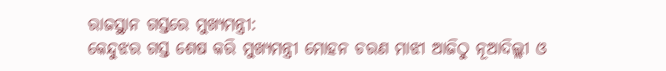ରାଜସ୍ଥାନ ଗସ୍ତରେ ମୁଖ୍ୟମନ୍ତ୍ରୀ:
କେନ୍ଦୁଝର ଗସ୍ତ ଶେଷ କରି ମୁଖ୍ୟମନ୍ତ୍ରୀ ମୋହନ ଚରଣ ମାଝୀ ଆଜିଠୁ ନୂଆଦିଲ୍ଲୀ ଓ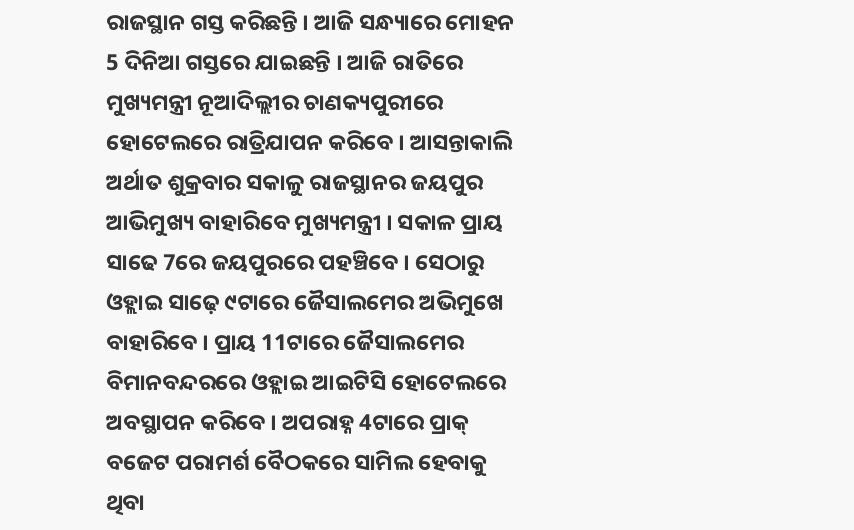ରାଜସ୍ଥାନ ଗସ୍ତ କରିଛନ୍ତି । ଆଜି ସନ୍ଧ୍ୟାରେ ମୋହନ 5 ଦିନିଆ ଗସ୍ତରେ ଯାଇଛନ୍ତି । ଆଜି ରାତିରେ ମୁଖ୍ୟମନ୍ତ୍ରୀ ନୂଆଦିଲ୍ଲୀର ଚାଣକ୍ୟପୁରୀରେ ହୋଟେଲରେ ରାତ୍ରିଯାପନ କରିବେ । ଆସନ୍ତାକାଲି ଅର୍ଥାତ ଶୁକ୍ରବାର ସକାଳୁ ରାଜସ୍ଥାନର ଜୟପୁର ଆଭିମୁଖ୍ୟ ବାହାରିବେ ମୁଖ୍ୟମନ୍ତ୍ରୀ । ସକାଳ ପ୍ରାୟ ସାଢେ 7ରେ ଜୟପୁରରେ ପହଞ୍ଚିବେ । ସେଠାରୁ ଓହ୍ଲାଇ ସାଢ଼େ ୯ଟାରେ ଜୈସାଲମେର ଅଭିମୁଖେ ବାହାରିବେ । ପ୍ରାୟ 11ଟାରେ ଜୈସାଲମେର ବିମାନବନ୍ଦରରେ ଓହ୍ଲାଇ ଆଇଟିସି ହୋଟେଲରେ ଅବସ୍ଥାପନ କରିବେ । ଅପରାହ୍ନ 4ଟାରେ ପ୍ରାକ୍ ବଜେଟ ପରାମର୍ଶ ବୈଠକରେ ସାମିଲ ହେବାକୁ ଥିବା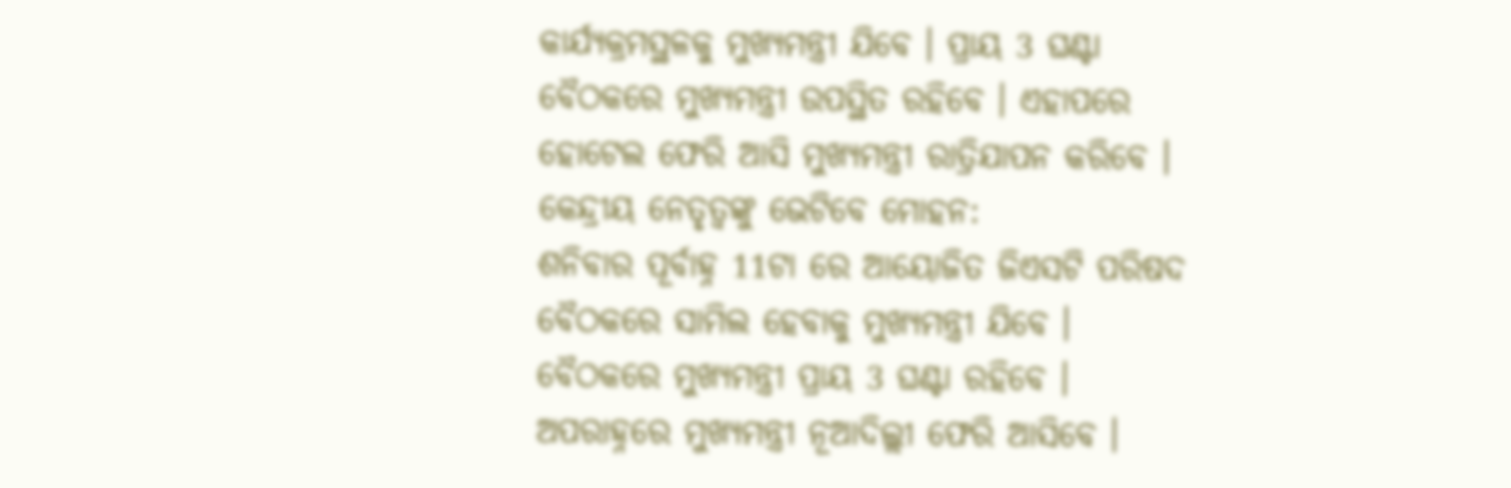କାର୍ଯ୍ୟକ୍ରମସ୍ଥଳକୁ ମୁଖ୍ୟମନ୍ତ୍ରୀ ଯିବେ । ପ୍ରାୟ 3 ଘଣ୍ଟା ବୈଠକରେ ମୁଖ୍ୟମନ୍ତ୍ରୀ ଉପସ୍ଥିତ ରହିବେ । ଏହାପରେ ହୋଟେଲ ଫେରି ଆସି ମୁଖ୍ୟମନ୍ତ୍ରୀ ରାତ୍ରିଯାପନ କରିବେ ।
କେନ୍ଦ୍ରୀୟ ନେତୃତ୍ୱଙ୍କୁ ଭେଟିବେ ମୋହନ:
ଶନିବାର ପୂର୍ବାହ୍ନ 11ଟା ରେ ଆୟୋଜିତ ଜିଏସଟି ପରିଷଦ ବୈଠକରେ ସାମିଲ ହେବାକୁ ମୁଖ୍ୟମନ୍ତ୍ରୀ ଯିବେ । ବୈଠକରେ ମୁଖ୍ୟମନ୍ତ୍ରୀ ପ୍ରାୟ 3 ଘଣ୍ଟା ରହିବେ । ଅପରାହ୍ନରେ ମୁଖ୍ୟମନ୍ତ୍ରୀ ନୂଆଦିଲ୍ଲୀ ଫେରି ଆସିବେ ।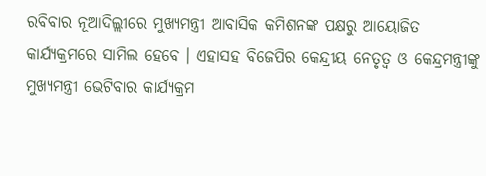ରବିବାର ନୂଆଦିଲ୍ଲୀରେ ମୁଖ୍ୟମନ୍ତ୍ରୀ ଆବାସିକ କମିଶନଙ୍କ ପକ୍ଷରୁ ଆୟୋଜିତ କାର୍ଯ୍ୟକ୍ରମରେ ସାମିଲ ହେବେ । ଏହାସହ ବିଜେପିର କେନ୍ଦ୍ରୀୟ ନେତୃତ୍ୱ ଓ କେନ୍ଦ୍ରମନ୍ତ୍ରୀଙ୍କୁ ମୁଖ୍ୟମନ୍ତ୍ରୀ ଭେଟିବାର କାର୍ଯ୍ୟକ୍ରମ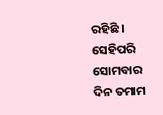ରହିଛି । ସେହିପରି ସୋମବାର ଦିନ ତମାମ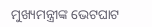ମୁଖ୍ୟମନ୍ତ୍ରୀଙ୍କ ଭେଟଘାଟ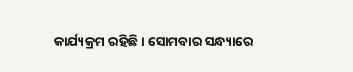କାର୍ଯ୍ୟକ୍ରମ ରହିଛି । ସୋମବାର ସନ୍ଧ୍ୟାରେ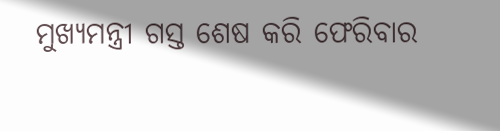ମୁଖ୍ୟମନ୍ତ୍ରୀ ଗସ୍ତ ଶେଷ କରି ଫେରିବାର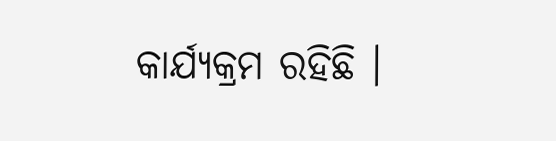କାର୍ଯ୍ୟକ୍ରମ ରହିଛି ।